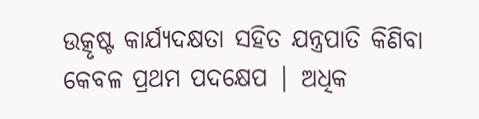ଉତ୍କୃଷ୍ଟ କାର୍ଯ୍ୟଦକ୍ଷତା ସହିତ ଯନ୍ତ୍ରପାତି କିଣିବା କେବଳ ପ୍ରଥମ ପଦକ୍ଷେପ | ଅଧିକ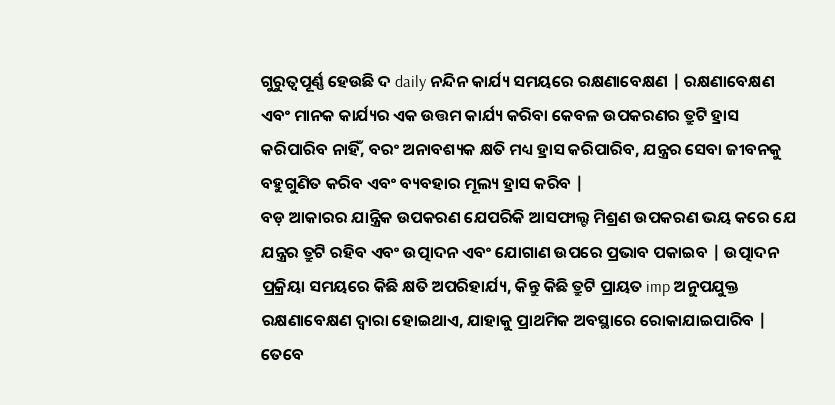ଗୁରୁତ୍ୱପୂର୍ଣ୍ଣ ହେଉଛି ଦ daily ନନ୍ଦିନ କାର୍ଯ୍ୟ ସମୟରେ ରକ୍ଷଣାବେକ୍ଷଣ | ରକ୍ଷଣାବେକ୍ଷଣ ଏବଂ ମାନକ କାର୍ଯ୍ୟର ଏକ ଉତ୍ତମ କାର୍ଯ୍ୟ କରିବା କେବଳ ଉପକରଣର ତ୍ରୁଟି ହ୍ରାସ କରିପାରିବ ନାହିଁ, ବରଂ ଅନାବଶ୍ୟକ କ୍ଷତି ମଧ୍ୟ ହ୍ରାସ କରିପାରିବ, ଯନ୍ତ୍ରର ସେବା ଜୀବନକୁ ବହୁଗୁଣିତ କରିବ ଏବଂ ବ୍ୟବହାର ମୂଲ୍ୟ ହ୍ରାସ କରିବ |
ବଡ଼ ଆକାରର ଯାନ୍ତ୍ରିକ ଉପକରଣ ଯେପରିକି ଆସଫାଲ୍ଟ ମିଶ୍ରଣ ଉପକରଣ ଭୟ କରେ ଯେ ଯନ୍ତ୍ରର ତ୍ରୁଟି ରହିବ ଏବଂ ଉତ୍ପାଦନ ଏବଂ ଯୋଗାଣ ଉପରେ ପ୍ରଭାବ ପକାଇବ | ଉତ୍ପାଦନ ପ୍ରକ୍ରିୟା ସମୟରେ କିଛି କ୍ଷତି ଅପରିହାର୍ଯ୍ୟ, କିନ୍ତୁ କିଛି ତ୍ରୁଟି ପ୍ରାୟତ imp ଅନୁପଯୁକ୍ତ ରକ୍ଷଣାବେକ୍ଷଣ ଦ୍ୱାରା ହୋଇଥାଏ, ଯାହାକୁ ପ୍ରାଥମିକ ଅବସ୍ଥାରେ ରୋକାଯାଇପାରିବ | ତେବେ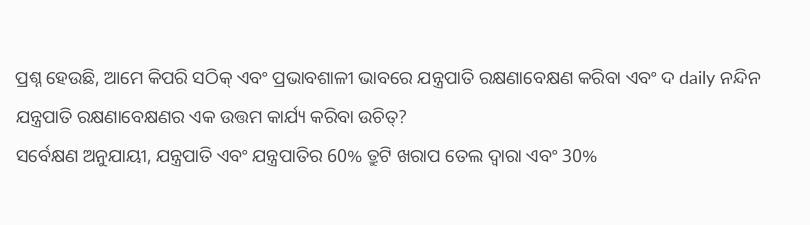ପ୍ରଶ୍ନ ହେଉଛି, ଆମେ କିପରି ସଠିକ୍ ଏବଂ ପ୍ରଭାବଶାଳୀ ଭାବରେ ଯନ୍ତ୍ରପାତି ରକ୍ଷଣାବେକ୍ଷଣ କରିବା ଏବଂ ଦ daily ନନ୍ଦିନ ଯନ୍ତ୍ରପାତି ରକ୍ଷଣାବେକ୍ଷଣର ଏକ ଉତ୍ତମ କାର୍ଯ୍ୟ କରିବା ଉଚିତ୍?
ସର୍ବେକ୍ଷଣ ଅନୁଯାୟୀ, ଯନ୍ତ୍ରପାତି ଏବଂ ଯନ୍ତ୍ରପାତିର 60% ତ୍ରୁଟି ଖରାପ ତେଲ ଦ୍ୱାରା ଏବଂ 30%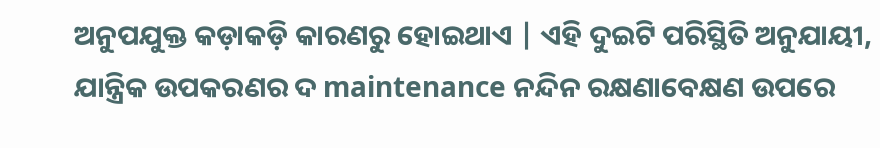ଅନୁପଯୁକ୍ତ କଡ଼ାକଡ଼ି କାରଣରୁ ହୋଇଥାଏ | ଏହି ଦୁଇଟି ପରିସ୍ଥିତି ଅନୁଯାୟୀ, ଯାନ୍ତ୍ରିକ ଉପକରଣର ଦ maintenance ନନ୍ଦିନ ରକ୍ଷଣାବେକ୍ଷଣ ଉପରେ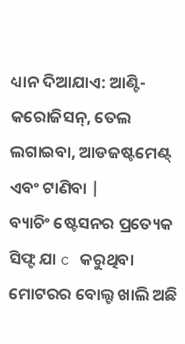ଧ୍ୟାନ ଦିଆଯାଏ: ଆଣ୍ଟି-କରୋଜିସନ୍, ତେଲ ଲଗାଇବା, ଆଡଜଷ୍ଟମେଣ୍ଟ୍ ଏବଂ ଟାଣିବା |
ବ୍ୟାଚିଂ ଷ୍ଟେସନର ପ୍ରତ୍ୟେକ ସିଫ୍ଟ ଯା c କରୁଥିବା ମୋଟରର ବୋଲ୍ଟ ଖାଲି ଅଛି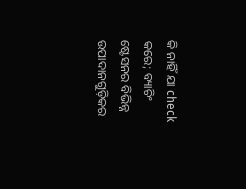କି ନାହିଁ ଯା check କରେ; ବ୍ୟାଚିଂ ଷ୍ଟେସନର ବିଭିନ୍ନ ଉପାଦାନଗୁଡ଼ିକର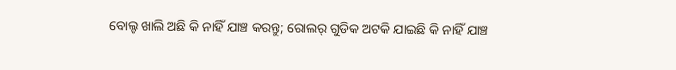ବୋଲ୍ଟ ଖାଲି ଅଛି କି ନାହିଁ ଯାଞ୍ଚ କରନ୍ତୁ; ରୋଲର୍ ଗୁଡିକ ଅଟକି ଯାଇଛି କି ନାହିଁ ଯାଞ୍ଚ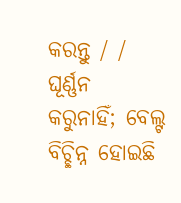କରନ୍ତୁ / / ଘୂର୍ଣ୍ଣନ କରୁନାହିଁ; ବେଲ୍ଟ ବିଚ୍ଛିନ୍ନ ହୋଇଛି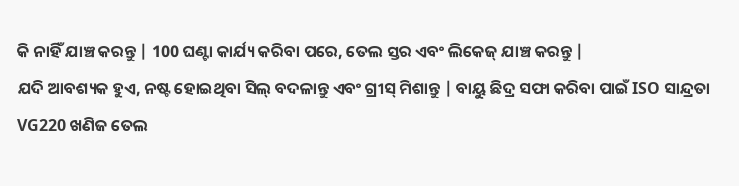କି ନାହିଁ ଯାଞ୍ଚ କରନ୍ତୁ | 100 ଘଣ୍ଟା କାର୍ଯ୍ୟ କରିବା ପରେ, ତେଲ ସ୍ତର ଏବଂ ଲିକେଜ୍ ଯାଞ୍ଚ କରନ୍ତୁ |
ଯଦି ଆବଶ୍ୟକ ହୁଏ, ନଷ୍ଟ ହୋଇଥିବା ସିଲ୍ ବଦଳାନ୍ତୁ ଏବଂ ଗ୍ରୀସ୍ ମିଶାନ୍ତୁ | ବାୟୁ ଛିଦ୍ର ସଫା କରିବା ପାଇଁ ISO ସାନ୍ଦ୍ରତା VG220 ଖଣିଜ ତେଲ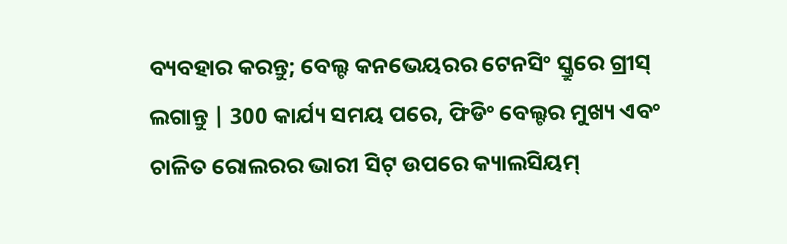ବ୍ୟବହାର କରନ୍ତୁ; ବେଲ୍ଟ କନଭେୟରର ଟେନସିଂ ସ୍କ୍ରୁରେ ଗ୍ରୀସ୍ ଲଗାନ୍ତୁ | 300 କାର୍ଯ୍ୟ ସମୟ ପରେ, ଫିଡିଂ ବେଲ୍ଟର ମୁଖ୍ୟ ଏବଂ ଚାଳିତ ରୋଲରର ଭାରୀ ସିଟ୍ ଉପରେ କ୍ୟାଲସିୟମ୍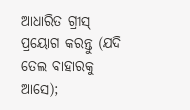ଆଧାରିତ ଗ୍ରୀସ୍ ପ୍ରୟୋଗ କରନ୍ତୁ (ଯଦି ତେଲ ବାହାରକୁ ଆସେ);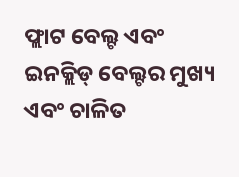ଫ୍ଲାଟ ବେଲ୍ଟ ଏବଂ ଇନକ୍ଲିଡ୍ ବେଲ୍ଟର ମୁଖ୍ୟ ଏବଂ ଚାଳିତ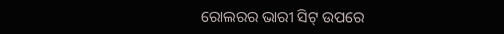ରୋଲରର ଭାରୀ ସିଟ୍ ଉପରେ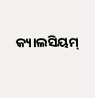କ୍ୟାଲସିୟମ୍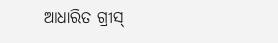ଆଧାରିତ ଗ୍ରୀସ୍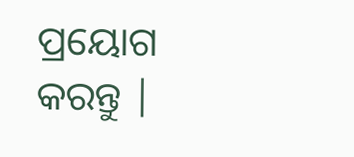ପ୍ରୟୋଗ କରନ୍ତୁ |